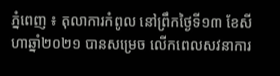ភ្នំពេញ ៖ តុលាការកំពូល នៅព្រឹកថ្ងៃទី១៣ ខែសីហាឆ្នាំ២០២១ បានសម្រេច លើកពេលសវនាការ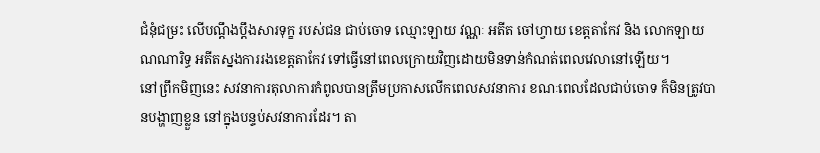ជំនុំជម្រះ លើបណ្ដឹងប្តឹងសារទុក្ខ របស់ជន ជាប់ចោទ ឈ្មោះឡាយ វណ្ណៈ អតីត ចៅហ្វាយ ខេត្តតាកែវ និង លោកឡាយ ណណារិទ្ធ អតីតស្នងការរងខេត្តតាកែវ ទៅធ្វើនៅពេលក្រោយវិញដោយមិនទាន់កំណត់ពេលវេលានៅឡើយ។
នៅព្រឹកមិញនេះ សវនាការតុលាការកំពូលបានត្រឹមប្រកាសលើកពេលសវនាការ ខណៈពេលដែលជាប់ចោទ ក៏មិនត្រូវបានបង្ហាញខ្លួន នៅក្នុងបន្ទប់សវនាការដែរ។ តា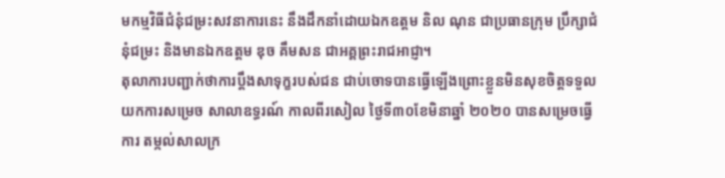មកម្មវិធីជំនុំជម្រះសវនាការនេះ នឹងដឹកនាំដោយឯកឧត្ដម និល ណុន ជាប្រធានក្រុម ប្រឹក្សាជំនុំជម្រះ និងមានឯកឧត្តម ឌុច គឹមសន ជាអគ្គព្រះរាជអាជ្ញា។
តុលាការបញ្ជាក់ថាការប្តឹងសាទុក្ខរបស់ជន ជាប់ចោទបានធ្វើឡើងព្រោះខ្លួនមិនសុខចិត្តទទួល យកការសម្រេច សាលាឧទ្ធរណ៍ កាលពីរសៀល ថ្ងៃទី៣០ខែមិនាឆ្នាំ ២០២០ បានសម្រេចធ្វើការ តម្កល់សាលក្រ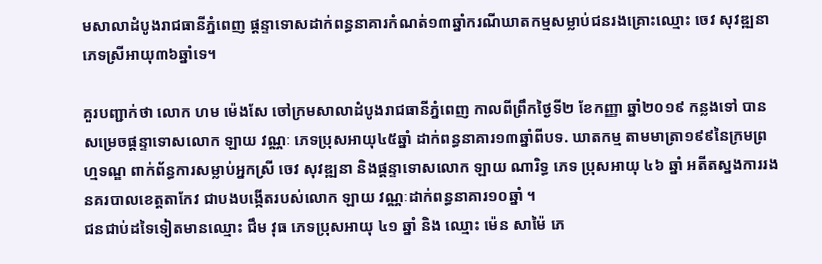មសាលាដំបូងរាជធានីភ្នំពេញ ផ្តន្ទាទោសដាក់ពន្ធនាគារកំណត់១៣ឆ្នាំករណីឃាតកម្មសម្លាប់ជនរងគ្រោះឈ្មោះ ចេវ សុវឌ្ឍនា ភេទស្រីអាយុ៣៦ឆ្នាំទេ។

គួរបញ្ជាក់ថា លោក ហម ម៉េងសែ ចៅក្រមសាលាដំបូងរាជធានីភ្នំពេញ កាលពីព្រឹកថ្ងៃទី២ ខែកញ្ញា ឆ្នាំ២០១៩ កន្លងទៅ បានសម្រេចផ្តន្ទាទោសលោក ឡាយ វណ្ណៈ ភេទប្រុសអាយុ៤៥ឆ្នាំ ដាក់ពន្ធនាគារ១៣ឆ្នាំពីបទ. ឃាតកម្ម តាមមាត្រា១៩៩នៃក្រមព្រហ្មទណ្ឌ ពាក់ព័ន្ធការសម្លាប់អ្នកស្រី ចេវ សុវឌ្ឍនា និងផ្ដន្ទាទោសលោក ឡាយ ណារិទ្ធ ភេទ ប្រុសអាយុ ៤៦ ឆ្នាំ អតីតស្នងការរងនគរបាលខេត្តតាកែវ ជាបងបង្កើតរបស់លោក ឡាយ វណ្ណៈដាក់ពន្ធនាគារ១០ឆ្នាំ ។
ជនជាប់ដទៃទៀតមានឈ្មោះ ជឹម វុធ ភេទប្រុសអាយុ ៤១ ឆ្នាំ និង ឈ្មោះ ម៉េន សាម៉ៃ ភេ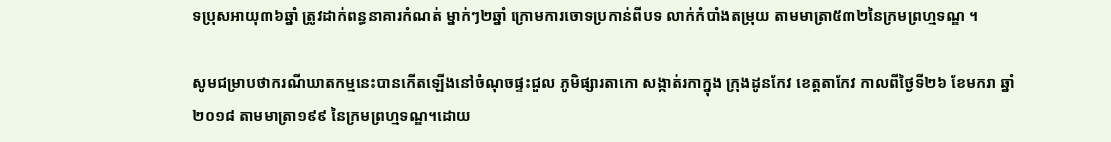ទប្រុសអាយុ៣៦ឆ្នាំ ត្រូវដាក់ពន្ធនាគារកំណត់ ម្នាក់ៗ២ឆ្នាំ ក្រោមការចោទប្រកាន់ពីបទ លាក់កំបាំងតម្រុយ តាមមាត្រា៥៣២នៃក្រមព្រហ្មទណ្ឌ ។

សូមជម្រាបថាករណីឃាតកម្មនេះបានកើតឡើងនៅចំណុចផ្ទះជួល ភូមិផ្សារតាកោ សង្កាត់រកាក្នុង ក្រុងដូនកែវ ខេត្តតាកែវ កាលពីថ្ងៃទី២៦ ខែមករា ឆ្នាំ២០១៨ តាមមាត្រា១៩៩ នៃក្រមព្រហ្មទណ្ឌ។ដោយ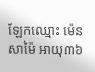ឡែកឈ្មោះ ម៉េន សាម៉ៃ អាយុ៣៦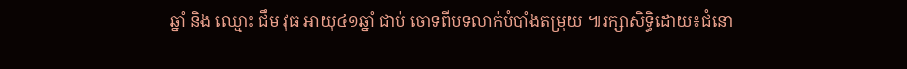ឆ្នាំ និង ឈ្មោះ ជឹម វុធ អាយុ៤១ឆ្នាំ ជាប់ ចោទពីបទលាក់បំបាំងតម្រុយ ៕រក្សាសិទ្ធិដោយ៖ជំនោ